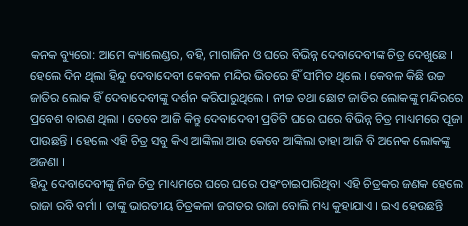କନକ ବ୍ୟୁରୋ: ଆମେ କ୍ୟାଲେଣ୍ଡର, ବହି, ମାଗାଜିନ ଓ ଘରେ ବିଭିନ୍ନ ଦେବାଦେବୀଙ୍କ ଚିତ୍ର ଦେଖୁଛେ । ହେଲେ ଦିନ ଥିଲା ହିନ୍ଦୁ ଦେବାଦେବୀ କେବଳ ମନ୍ଦିର ଭିତରେ ହିଁ ସୀମିତ ଥିଲେ । କେବଳ କିଛି ଉଚ୍ଚ ଜାତିର ଲୋକ ହିଁ ଦେବାଦେବୀଙ୍କୁ ଦର୍ଶନ କରିପାରୁଥିଲେ । ନୀଚ୍ଚ ତଥା ଛୋଟ ଜାତିର ଲୋକଙ୍କୁ ମନ୍ଦିରରେ ପ୍ରବେଶ ବାରଣ ଥିଲା । ତେବେ ଆଜି କିନ୍ତୁ ଦେବାଦେବୀ ପ୍ରତିଟି ଘରେ ଘରେ ବିଭିନ୍ନ ଚିତ୍ର ମାଧ୍ୟମରେ ପୂଜା ପାଉଛନ୍ତି । ହେଲେ ଏହି ଚିତ୍ର ସବୁ କିଏ ଆଙ୍କିଲା ଆଉ କେବେ ଆଙ୍କିଲା ତାହା ଆଜି ବି ଅନେକ ଲୋକଙ୍କୁ ଅଜଣା ।
ହିନ୍ଦୁ ଦେବାଦେବୀଙ୍କୁ ନିଜ ଚିତ୍ର ମାଧ୍ୟମରେ ଘରେ ଘରେ ପହଂଚାଇପାରିଥିବା ଏହି ଚିତ୍ରକର ଜଣକ ହେଲେ ରାଜା ରବି ବର୍ମା । ତାଙ୍କୁ ଭାରତୀୟ ଚିତ୍ରକଳା ଜଗତର ରାଜା ବୋଲି ମଧ୍ୟ କୁହାଯାଏ । ଇଏ ହେଉଛନ୍ତି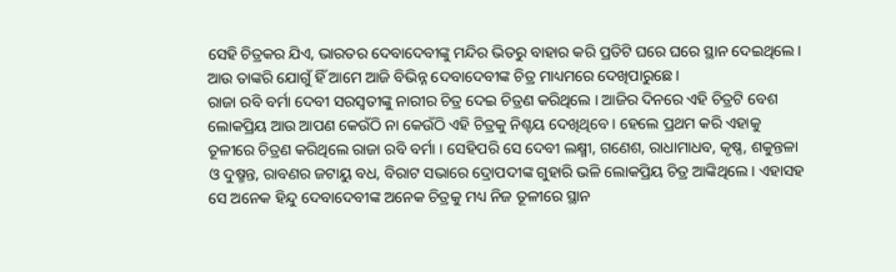ସେହି ଚିତ୍ରକର ଯିଏ, ଭାରତର ଦେବାଦେବୀଙ୍କୁ ମନ୍ଦିର ଭିତରୁ ବାହାର କରି ପ୍ରତିଟି ଘରେ ଘରେ ସ୍ଥାନ ଦେଇଥିଲେ । ଆଉ ତାଙ୍କରି ଯୋଗୁଁ ହିଁ ଆମେ ଆଜି ବିଭିନ୍ନ ଦେବାଦେବୀଙ୍କ ଚିତ୍ର ମାଧ୍ୟମରେ ଦେଖିପାରୁଛେ ।
ରାଜା ରବି ବର୍ମା ଦେବୀ ସରସ୍ୱତୀଙ୍କୁ ନାରୀର ଚିତ୍ର ଦେଇ ଚିତ୍ରଣ କରିଥିଲେ । ଆଜିର ଦିନରେ ଏହି ଚିତ୍ରଟି ବେଶ ଲୋକପ୍ରିୟ ଆଉ ଆପଣ କେଉଁଠି ନା କେଉଁଠି ଏହି ଚିତ୍ରକୁ ନିଶ୍ଚୟ ଦେଖିଥିବେ । ହେଲେ ପ୍ରଥମ କରି ଏହାକୁ ତୂଳୀରେ ଚିତ୍ରଣ କରିଥିଲେ ରାଜା ରବି ବର୍ମା । ସେହିପରି ସେ ଦେବୀ ଲକ୍ଷ୍ମୀ, ଗଣେଶ, ରାଧାମାଧବ, କୃଷ୍ଣ, ଶକୁନ୍ତଳା ଓ ଦୁଷ୍ମନ୍ତ, ରାବଣର ଜଟାୟୁ ବଧ, ବିରାଟ ସଭାରେ ଦ୍ରୋପଦୀଙ୍କ ଗୁହାରି ଭଳି ଲୋକପ୍ରିୟ ଚିତ୍ର ଆଙ୍କିଥିଲେ । ଏହାସହ ସେ ଅନେକ ହିନ୍ଦୁ ଦେବାଦେବୀଙ୍କ ଅନେକ ଚିତ୍ରକୁ ମଧ୍ୟ ନିଜ ତୂଳୀରେ ସ୍ଥାନ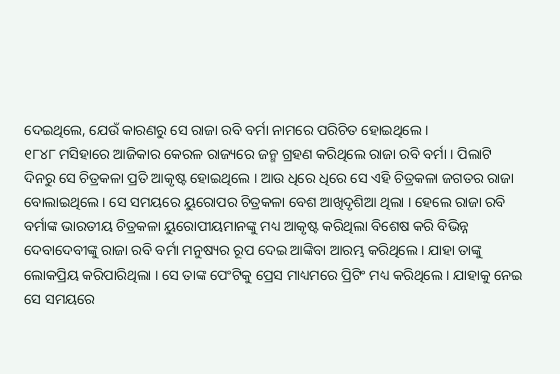ଦେଇଥିଲେ, ଯେଉଁ କାରଣରୁ ସେ ରାଜା ରବି ବର୍ମା ନାମରେ ପରିଚିତ ହୋଇଥିଲେ ।
୧୮୪୮ ମସିହାରେ ଆଜିକାର କେରଳ ରାଜ୍ୟରେ ଜନ୍ମ ଗ୍ରହଣ କରିଥିଲେ ରାଜା ରବି ବର୍ମା । ପିଲାଟି ଦିନରୁ ସେ ଚିତ୍ରକଳା ପ୍ରତି ଆକୃଷ୍ଟ ହୋଇଥିଲେ । ଆଉ ଧିରେ ଧିରେ ସେ ଏହି ଚିତ୍ରକଳା ଜଗତର ରାଜା ବୋଲାଇଥିଲେ । ସେ ସମୟରେ ୟୁରୋପର ଚିତ୍ରକଳା ବେଶ ଆଖିଦୃଶିଆ ଥିଲା । ହେଲେ ରାଜା ରବି ବର୍ମାଙ୍କ ଭାରତୀୟ ଚିତ୍ରକଳା ୟୁରୋପୀୟମାନଙ୍କୁ ମଧ୍ୟ ଆକୃଷ୍ଟ କରିଥିଲା ବିଶେଷ କରି ବିଭିନ୍ନ ଦେବାଦେବୀଙ୍କୁ ରାଜା ରବି ବର୍ମା ମନୁଷ୍ୟର ରୂପ ଦେଇ ଆଙ୍କିବା ଆରମ୍ଭ କରିଥିଲେ । ଯାହା ତାଙ୍କୁ ଲୋକପ୍ରିୟ କରିପାରିଥିଲା । ସେ ତାଙ୍କ ପେଂଟିକୁ ପ୍ରେସ ମାଧ୍ୟମରେ ପ୍ରିଟିଂ ମଧ୍ୟ କରିଥିଲେ । ଯାହାକୁ ନେଇ ସେ ସମୟରେ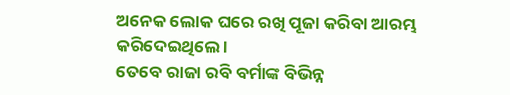ଅନେକ ଲୋକ ଘରେ ରଖି ପୂଜା କରିବା ଆରମ୍ଭ କରିଦେଇଥିଲେ ।
ତେବେ ରାଜା ରବି ବର୍ମାଙ୍କ ବିଭିନ୍ନ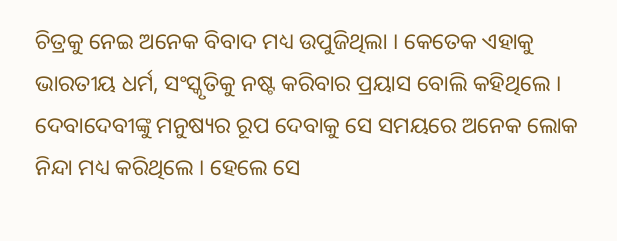ଚିତ୍ରକୁ ନେଇ ଅନେକ ବିବାଦ ମଧ୍ୟ ଉପୁଜିଥିଲା । କେତେକ ଏହାକୁ ଭାରତୀୟ ଧର୍ମ, ସଂସ୍କୃତିକୁ ନଷ୍ଟ କରିବାର ପ୍ରୟାସ ବୋଲି କହିଥିଲେ । ଦେବାଦେବୀଙ୍କୁ ମନୁଷ୍ୟର ରୂପ ଦେବାକୁ ସେ ସମୟରେ ଅନେକ ଲୋକ ନିନ୍ଦା ମଧ୍ୟ କରିଥିଲେ । ହେଲେ ସେ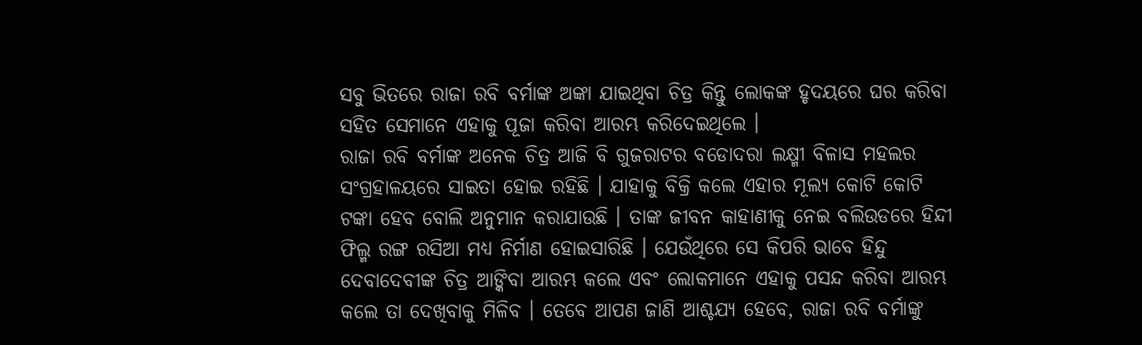ସବୁ ଭିତରେ ରାଜା ରବି ବର୍ମାଙ୍କ ଅଙ୍କା ଯାଇଥିବା ଚିତ୍ର କିନ୍ତୁ ଲୋକଙ୍କ ହୃଦୟରେ ଘର କରିବା ସହିତ ସେମାନେ ଏହାକୁ ପୂଜା କରିବା ଆରମ୍ଭ କରିଦେଇଥିଲେ ।
ରାଜା ରବି ବର୍ମାଙ୍କ ଅନେକ ଚିତ୍ର ଆଜି ବି ଗୁଜରାଟର ବଡୋଦରା ଲକ୍ଷ୍ମୀ ବିଳାସ ମହଲର ସଂଗ୍ରହାଳୟରେ ସାଇତା ହୋଇ ରହିଛି । ଯାହାକୁ ବିକ୍ରି କଲେ ଏହାର ମୂଲ୍ୟ କୋଟି କୋଟି ଟଙ୍କା ହେବ ବୋଲି ଅନୁମାନ କରାଯାଉଛି । ତାଙ୍କ ଜୀବନ କାହାଣୀକୁ ନେଇ ବଲିଉଡରେ ହିନ୍ଦୀ ଫିଲ୍ମ ରଙ୍ଗ ରସିଆ ମଧ୍ୟ ନିର୍ମାଣ ହୋଇସାରିଛି । ଯେଉଁଥିରେ ସେ କିପରି ଭାବେ ହିନ୍ଦୁ ଦେବାଦେବୀଙ୍କ ଚିତ୍ର ଆଙ୍କିବା ଆରମ୍ଭ କଲେ ଏବଂ ଲୋକମାନେ ଏହାକୁ ପସନ୍ଦ କରିବା ଆରମ୍ଭ କଲେ ତା ଦେଖିବାକୁ ମିଳିବ । ତେବେ ଆପଣ ଜାଣି ଆଶ୍ଚଯ୍ୟ ହେବେ, ରାଜା ରବି ବର୍ମାଙ୍କୁ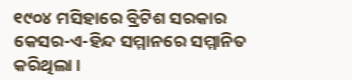୧୯୦୪ ମସିହାରେ ବ୍ରିଟିଶ ସରକାର କେସର-ଏ-ହିନ୍ଦ ସମ୍ମାନରେ ସମ୍ମାନିତ କରିଥିଲା ।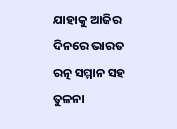ଯାହାକୁ ଆଜିର ଦିନରେ ଭାରତ ରତ୍ନ ସମ୍ମାନ ସହ ତୁଳନା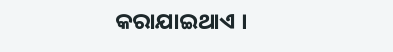କରାଯାଇଥାଏ ।